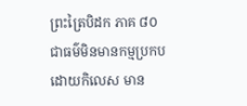ព្រះត្រៃបិដក ភាគ ៨០
ជាធម៌មិនមានកម្មប្រកបដោយកិលេស មាន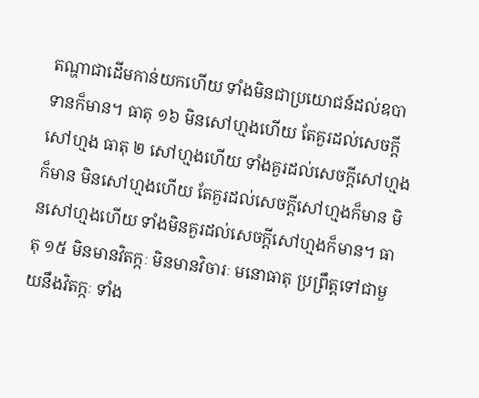តណ្ហាជាដើមកាន់យកហើយ ទាំងមិនជាប្រយោជន៍ដល់ឧបាទានក៏មាន។ ធាតុ ១៦ មិនសៅហ្មងហើយ តែគួរដល់សេចក្តីសៅហ្មង ធាតុ ២ សៅហ្មងហើយ ទាំងគួរដល់សេចក្តីសៅហ្មងក៏មាន មិនសៅហ្មងហើយ តែគួរដល់សេចក្តីសៅហ្មងក៏មាន មិនសៅហ្មងហើយ ទាំងមិនគួរដល់សេចក្តីសៅហ្មងក៏មាន។ ធាតុ ១៥ មិនមានវិតក្កៈ មិនមានវិចារៈ មនោធាតុ ប្រព្រឹត្តទៅជាមួយនឹងវិតក្កៈ ទាំង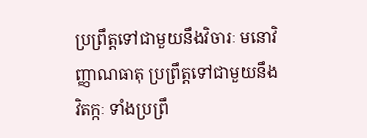ប្រព្រឹត្តទៅជាមួយនឹងវិចារៈ មនោវិញ្ញាណធាតុ ប្រព្រឹត្តទៅជាមួយនឹងវិតក្កៈ ទាំងប្រព្រឹ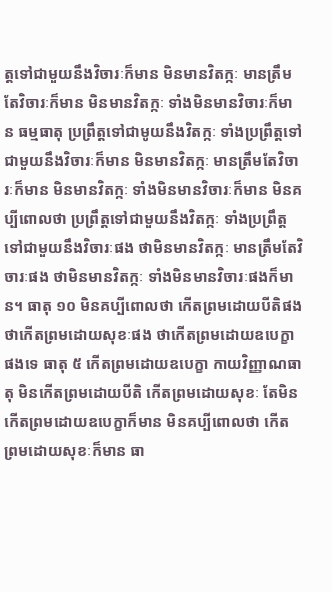ត្តទៅជាមួយនឹងវិចារៈក៏មាន មិនមានវិតក្កៈ មានត្រឹមតែវិចារៈក៏មាន មិនមានវិតក្កៈ ទាំងមិនមានវិចារៈក៏មាន ធម្មធាតុ ប្រព្រឹត្តទៅជាមូយនឹងវិតក្កៈ ទាំងប្រព្រឹត្តទៅជាមួយនឹងវិចារៈក៏មាន មិនមានវិតក្កៈ មានត្រឹមតែវិចារៈក៏មាន មិនមានវិតក្កៈ ទាំងមិនមានវិចារៈក៏មាន មិនគប្បីពោលថា ប្រព្រឹត្តទៅជាមួយនឹងវិតក្កៈ ទាំងប្រព្រឹត្តទៅជាមួយនឹងវិចារៈផង ថាមិនមានវិតក្កៈ មានត្រឹមតែវិចារៈផង ថាមិនមានវិតក្កៈ ទាំងមិនមានវិចារៈផងក៏មាន។ ធាតុ ១០ មិនគប្បីពោលថា កើតព្រមដោយបីតិផង ថាកើតព្រមដោយសុខៈផង ថាកើតព្រមដោយឧបេក្ខាផងទេ ធាតុ ៥ កើតព្រមដោយឧបេក្ខា កាយវិញ្ញាណធាតុ មិនកើតព្រមដោយបីតិ កើតព្រមដោយសុខៈ តែមិនកើតព្រមដោយឧបេក្ខាក៏មាន មិនគប្បីពោលថា កើតព្រមដោយសុខៈក៏មាន ធា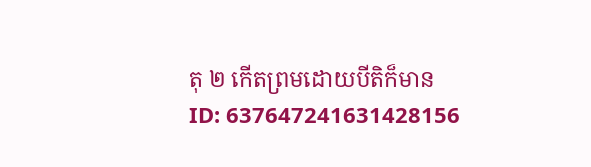តុ ២ កើតព្រមដោយបីតិក៏មាន
ID: 637647241631428156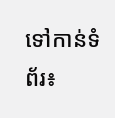ទៅកាន់ទំព័រ៖